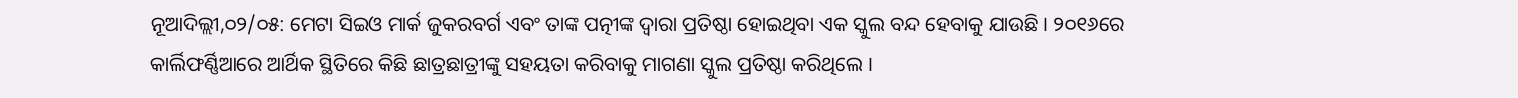ନୂଆଦିଲ୍ଲୀ,୦୨/୦୫: ମେଟା ସିଇଓ ମାର୍କ ଜୁକରବର୍ଗ ଏବଂ ତାଙ୍କ ପତ୍ନୀଙ୍କ ଦ୍ୱାରା ପ୍ରତିଷ୍ଠା ହୋଇଥିବା ଏକ ସ୍କୁଲ ବନ୍ଦ ହେବାକୁ ଯାଉଛି । ୨୦୧୬ରେ କାର୍ଲିଫର୍ଣ୍ଣିଆରେ ଆର୍ଥିକ ସ୍ଥିତିରେ କିଛି ଛାତ୍ରଛାତ୍ରୀଙ୍କୁ ସହୟତା କରିବାକୁ ମାଗଣା ସ୍କୁଲ ପ୍ରତିଷ୍ଠା କରିଥିଲେ ।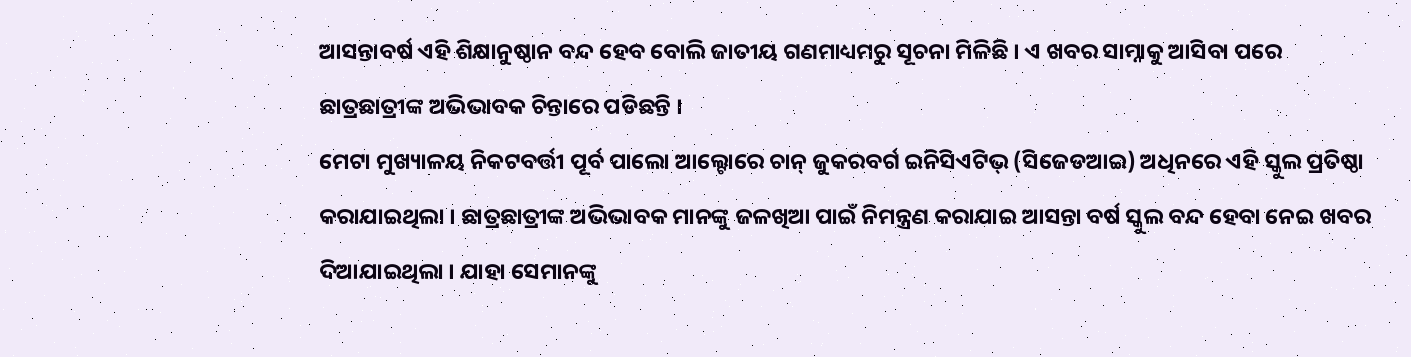ଆସନ୍ତାବର୍ଷ ଏହି ଶିକ୍ଷାନୁଷ୍ଠାନ ବନ୍ଦ ହେବ ବୋଲି ଜାତୀୟ ଗଣମାଧ୍ୟମରୁ ସୂଚନା ମିଳିଛି । ଏ ଖବର ସାମ୍ନାକୁ ଆସିବା ପରେ ଛାତ୍ରଛାତ୍ରୀଙ୍କ ଅଭିଭାବକ ଚିନ୍ତାରେ ପଡିଛନ୍ତି ।
ମେଟା ମୁଖ୍ୟାଳୟ ନିକଟବର୍ତ୍ତୀ ପୂର୍ବ ପାଲୋ ଆଲ୍ଟୋରେ ଚାନ୍ ଜୁକରବର୍ଗ ଇନିସିଏଟିଭ୍ (ସିଜେଡଆଇ) ଅଧିନରେ ଏହି ସ୍କୁଲ ପ୍ରତିଷ୍ଠା କରାଯାଇଥିଲା । ଛାତ୍ରଛାତ୍ରୀଙ୍କ ଅଭିଭାବକ ମାନଙ୍କୁ ଜଳଖିଆ ପାଇଁ ନିମନ୍ତ୍ରଣ କରାଯାଇ ଆସନ୍ତା ବର୍ଷ ସ୍କୁଲ ବନ୍ଦ ହେବା ନେଇ ଖବର ଦିଆଯାଇଥିଲା । ଯାହା ସେମାନଙ୍କୁ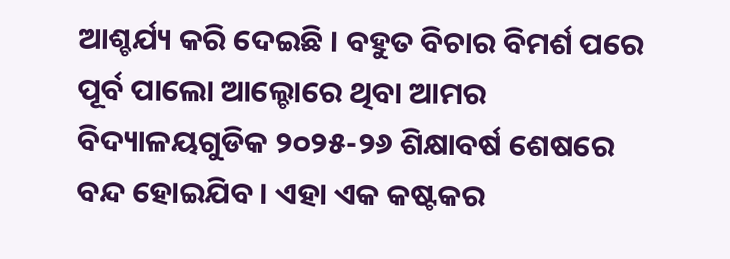ଆଶ୍ଚର୍ଯ୍ୟ କରି ଦେଇଛି । ବହୁତ ବିଚାର ବିମର୍ଶ ପରେ ପୂର୍ବ ପାଲୋ ଆଲ୍ଚୋରେ ଥିବା ଆମର ବିଦ୍ୟାଳୟଗୁଡିକ ୨୦୨୫-୨୬ ଶିକ୍ଷାବର୍ଷ ଶେଷରେ ବନ୍ଦ ହୋଇଯିବ । ଏହା ଏକ କଷ୍ଟକର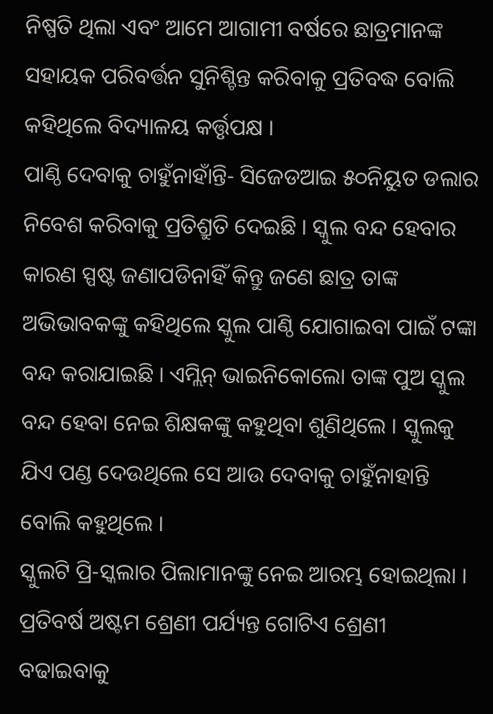ନିଷ୍ପତି ଥିଲା ଏବଂ ଆମେ ଆଗାମୀ ବର୍ଷରେ ଛାତ୍ରମାନଙ୍କ ସହାୟକ ପରିବର୍ତ୍ତନ ସୁନିଶ୍ଚିନ୍ତ କରିବାକୁ ପ୍ରତିବଦ୍ଧ ବୋଲି କହିଥିଲେ ବିଦ୍ୟାଳୟ କର୍ତ୍ତୃପକ୍ଷ ।
ପାଣ୍ଠି ଦେବାକୁ ଚାହୁଁନାହାଁନ୍ତି- ସିଜେଡଆଇ ୫୦ନିୟୁତ ଡଲାର ନିବେଶ କରିବାକୁ ପ୍ରତିଶ୍ରୁତି ଦେଇଛି । ସ୍କୁଲ ବନ୍ଦ ହେବାର କାରଣ ସ୍ପଷ୍ଟ ଜଣାପଡିନାହିଁ କିନ୍ତୁ ଜଣେ ଛାତ୍ର ତାଙ୍କ ଅଭିଭାବକଙ୍କୁ କହିଥିଲେ ସ୍କୁଲ ପାଣ୍ଠି ଯୋଗାଇବା ପାଇଁ ଟଙ୍କା ବନ୍ଦ କରାଯାଇଛି । ଏମ୍ଲିନ୍ ଭାଇନିକୋଲୋ ତାଙ୍କ ପୁଅ ସ୍କୁଲ ବନ୍ଦ ହେବା ନେଇ ଶିକ୍ଷକଙ୍କୁ କହୁଥିବା ଶୁଣିଥିଲେ । ସ୍କୁଲକୁ ଯିଏ ପଣ୍ଡ ଦେଉଥିଲେ ସେ ଆଉ ଦେବାକୁ ଚାହୁଁନାହାନ୍ତି ବୋଲି କହୁଥିଲେ ।
ସ୍କୁଲଟି ପ୍ରି-ସ୍କଲାର ପିଲାମାନଙ୍କୁ ନେଇ ଆରମ୍ଭ ହୋଇଥିଲା । ପ୍ରତିବର୍ଷ ଅଷ୍ଟମ ଶ୍ରେଣୀ ପର୍ଯ୍ୟନ୍ତ ଗୋଟିଏ ଶ୍ରେଣୀ ବଢାଇବାକୁ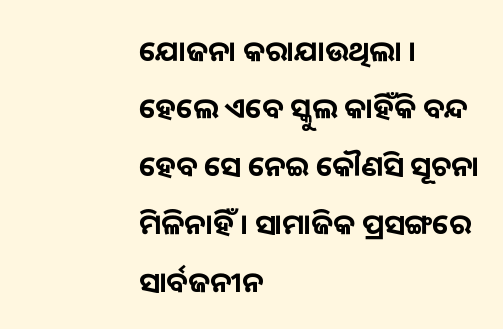ଯୋଜନା କରାଯାଉଥିଲା । ହେଲେ ଏବେ ସ୍କୁଲ କାହିଁକି ବନ୍ଦ ହେବ ସେ ନେଇ କୌଣସି ସୂଚନା ମିଳିନାହିଁ । ସାମାଜିକ ପ୍ରସଙ୍ଗରେ ସାର୍ବଜନୀନ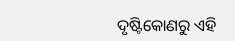ଦୃଷ୍ଟିକୋଣରୁ ଏହି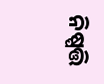ନିଷ୍ପତ୍ତି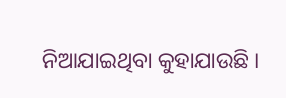ନିଆଯାଇଥିବା କୁହାଯାଉଛି ।